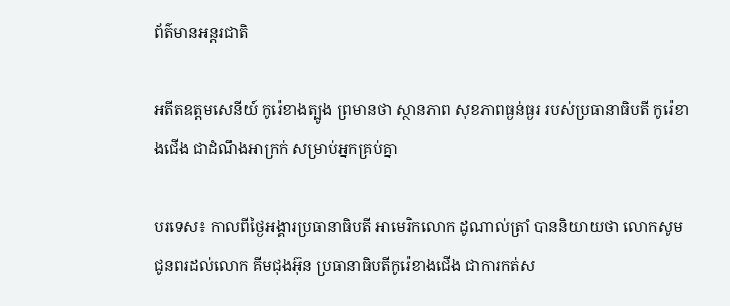ព័ត៌មានអន្តរជាតិ

អតីតឧត្តមសេនីយ៍ កូរ៉េខាងត្បូង ព្រមានថា ស្ថានភាព សុខភាពធ្ងន់ធ្ងរ របស់ប្រធានាធិបតី កូរ៉េខាងជើង ជាដំណឹងអាក្រក់ សម្រាប់អ្នកគ្រប់គ្នា

បរទេស៖ កាលពីថ្ងៃអង្គារប្រធានាធិបតី អាមេរិកលោក ដូណាល់ត្រាំ បាននិយាយថា លោកសូមជូនពរដល់លោក គីមជុងអ៊ុន ប្រធានាធិបតីកូរ៉េខាងជើង ជាការកត់ស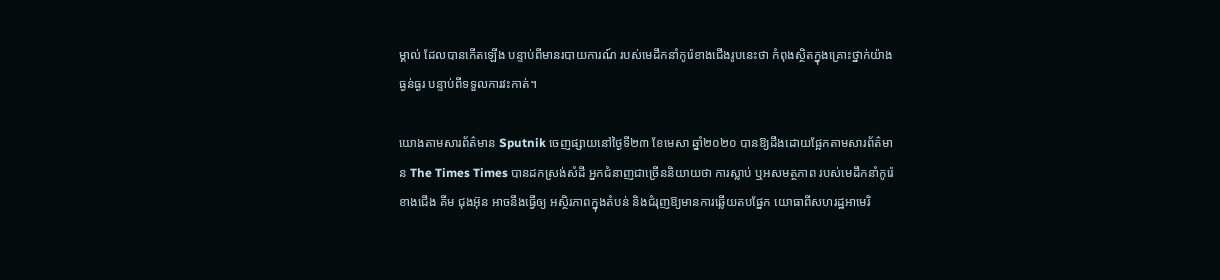ម្គាល់ ដែលបានកើតឡើង បន្ទាប់ពីមានរបាយការណ៍ របស់មេដឹកនាំកូរ៉េខាងជើងរូបនេះថា កំពុងស្ថិតក្នុងគ្រោះថ្នាក់យ៉ាងធ្ងន់ធ្ងរ បន្ទាប់ពីទទួលការវះកាត់។

យោងតាមសារព័ត៌មាន Sputnik ចេញផ្សាយនៅថ្ងៃទី២៣ ខែមេសា ឆ្នាំ២០២០ បានឱ្យដឹងដោយផ្អែកតាមសារព័ត៌មាន The Times Times បានដកស្រង់សំដី អ្នកជំនាញជាច្រើននិយាយថា ការស្លាប់ ឬអសមត្ថភាព របស់មេដឹកនាំកូរ៉េខាងជើង គីម ជុងអ៊ុន អាចនឹងធ្វើឲ្យ អស្ថិរភាពក្នុងតំបន់ និងជំរុញឱ្យមានការឆ្លើយតបផ្នែក យោធាពីសហរដ្ឋអាមេរិ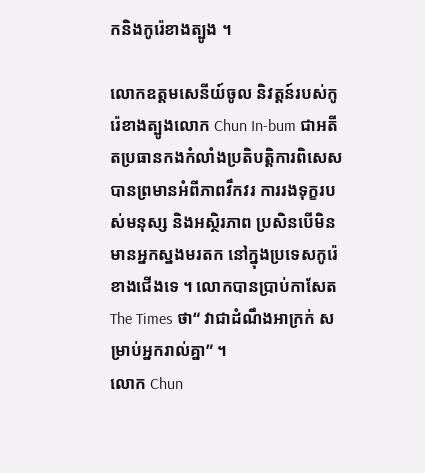កនិងកូរ៉េខាងត្បូង ។

លោកឧត្តមសេនីយ៍ចូល និវត្តន៍របស់កូរ៉េខាងត្បូងលោក Chun In-bum ជាអតីតប្រធានកងកំលាំងប្រតិបត្តិការពិសេស បានព្រមានអំពីភាពវឹកវរ ការរងទុក្ខរបស់មនុស្ស និងអស្ថិរភាព ប្រសិនបើមិនមានអ្នកស្នងមរតក នៅក្នុងប្រទេសកូរ៉េខាងជើងទេ ។ លោកបានប្រាប់កាសែត The Times ថា“ វាជាដំណឹងអាក្រក់ សម្រាប់អ្នករាល់គ្នា” ។
លោក Chun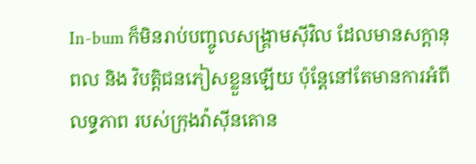In-bum ក៏មិនរាប់បញ្ចូលសង្គ្រាមស៊ីវិល ដែលមានសក្តានុពល និង វិបត្តិជនភៀសខ្លួនឡើយ ប៉ុន្តែនៅតែមានការអំពីលទ្ធភាព របស់ក្រុងវ៉ាស៊ីនតោន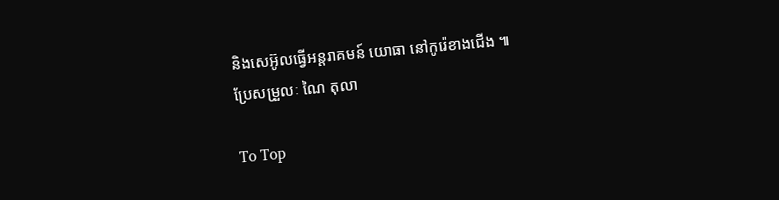និងសេអ៊ូលធ្វើអន្តរាគមន៍ យោធា នៅកូរ៉េខាងជើង ៕
ប្រែសម្រួលៈ ណៃ តុលា

To Top